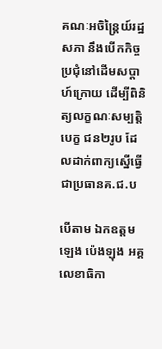គណៈអចិន្រ្តៃយ៍រដ្ឋសភា នឹងបើកកិច្ចប្រជុំនៅដើមសប្តាហ៍ក្រោយ ដើម្បីពិនិត្យលក្ខណៈសម្បត្តិបេក្ខ ជន២រូប ដែលដាក់ពាក្យស្នើធ្វើជាប្រធានគ.ជ.ប

បើតាម ឯកឧត្តម ឡេង ប៉េងឡុង អគ្គលេខាធិកា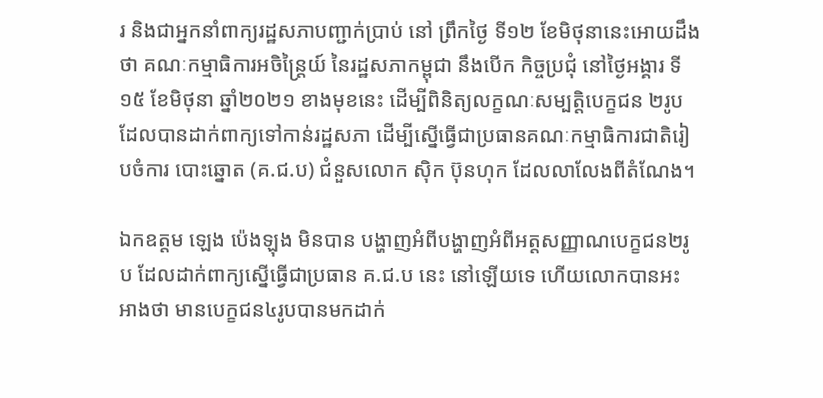រ និងជាអ្នកនាំពាក្យរដ្ឋសភាបញ្ជាក់ប្រាប់ នៅ ព្រឹកថ្ងៃ ទី១២ ខែមិថុនានេះអោយដឹងថា គណៈកម្មាធិការអចិន្រ្តៃយ៍ នៃរដ្ឋសភាកម្ពុជា នឹងបើក កិច្ចប្រជុំ នៅថ្ងៃអង្គារ ទី១៥ ខែមិថុនា ឆ្នាំ២០២១ ខាងមុខនេះ ដើម្បីពិនិត្យលក្ខណៈសម្បត្តិបេក្ខជន ២រូប ដែលបានដាក់ពាក្យទៅកាន់រដ្ឋសភា ដើម្បីស្នើធ្វើជាប្រធានគណៈកម្មាធិការជាតិរៀបចំការ បោះឆ្នោត (គ.ជ.ប) ជំនួសលោក ស៊ិក ប៊ុនហុក ដែលលាលែងពីតំណែង។

ឯកឧត្តម ឡេង ប៉េងឡុង មិនបាន បង្ហាញអំពីបង្ហាញអំពីអត្តសញ្ញាណបេក្ខជន២រូប ដែលដាក់ពាក្យស្នើធ្វើជាប្រធាន គ.ជ.ប នេះ នៅឡើយទេ ហើយលោកបានអះអាងថា មានបេក្ខជន៤រូបបានមកដាក់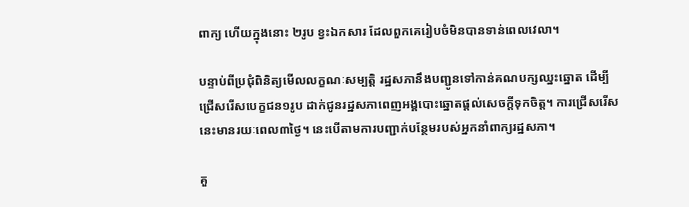ពាក្យ ហើយក្នុងនោះ ២រូប ខ្វះឯកសារ ដែលពួកគេរៀបចំមិនបានទាន់ពេលវេលា។

បន្ទាប់ពីប្រជុំពិនិត្យមើលលក្ខណៈសម្បត្តិ រដ្ឋសភានឹងបញ្ជូនទៅកាន់គណបក្សឈ្នះឆ្នោត ដើម្បី ជ្រើសរើសបេក្ខជន១រូប ដាក់ជូនរដ្ឋសភាពេញអង្គបោះឆ្នោតផ្តល់សេចក្តីទុកចិត្ត។ ការជ្រើសរើសនេះមានរយៈពេល៣ថ្ងៃ។ នេះបើតាមការបញ្ជាក់បន្ថែមរបស់អ្នកនាំពាក្យរដ្ឋសភា។

គួ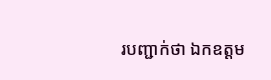របញ្ជាក់ថា ឯកឧត្តម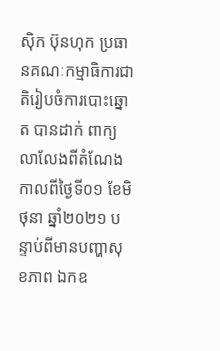ស៊ិក ប៊ុនហុក ប្រធានគណៈកម្មាធិការជាតិរៀបចំការបោះឆ្នោត បានដាក់ ពាក្យលាលែងពីតំណែង កាលពីថ្ងៃទី០១ ខែមិថុនា ឆ្នាំ២០២១ បន្ទាប់ពីមានបញ្ហាសុខភាព ឯកឧ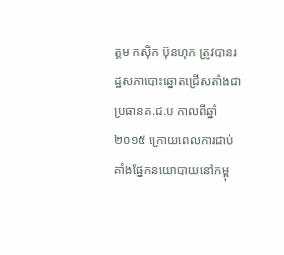ត្តម កស៊ិក ប៊ុនហុក ត្រូវបានរដ្ឋសភាបោះឆ្នោតជ្រើសតាំងជាប្រធានគ.ជ.ប កាលពីឆ្នាំ២០១៥ ក្រោយពេលការជាប់គាំងផ្នែកនយោបាយនៅកម្ពុ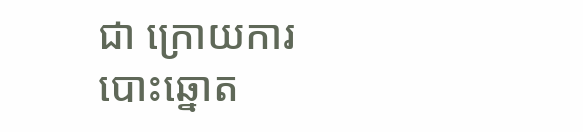ជា ក្រោយការបោះឆ្នោត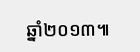ឆ្នាំ២០១៣៕